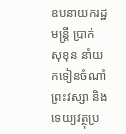ឧបនាយករដ្ឋមន្ត្រី ប្រាក់ សុខុន នាំយកទៀនចំណាំព្រះវស្សា និងទេយ្យវត្ថុប្រ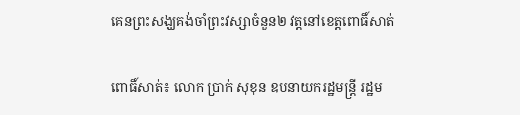គេនព្រះសង្ឃគង់ចាំព្រះវស្សាចំនួន២ វត្តនៅខេត្តពោធិ៍សាត់

ពោធិ៍សាត់៖ លោក ប្រាក់ សុខុន ឧបនាយករដ្ឋមន្ត្រី រដ្ឋម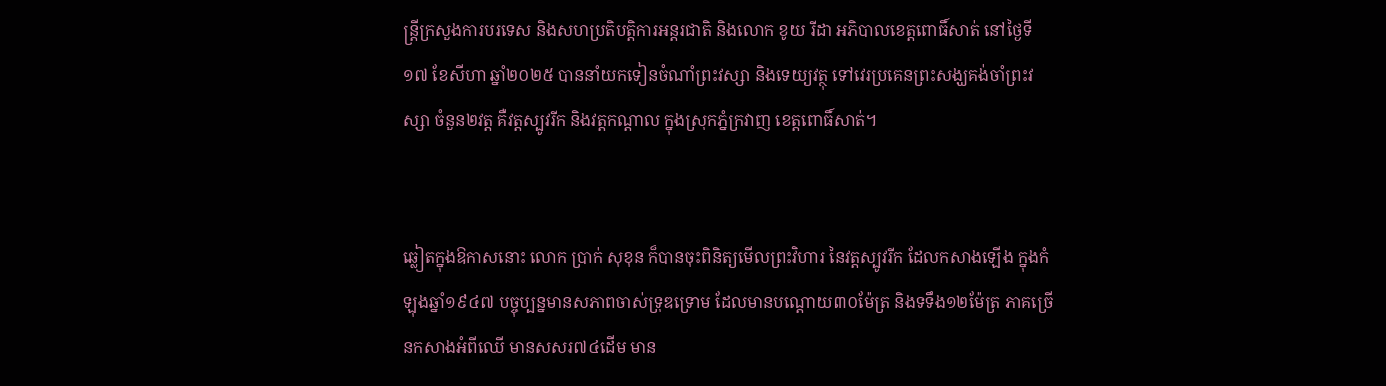ន្ដ្រីក្រសួងការបរទេស និងសហប្រតិបត្តិការអន្តរជាតិ និងលោក ខូយ រីដា អភិបាលខេត្តពោធិ៍សាត់ នៅថ្ងៃទី១៧ ខែសីហា ឆ្នាំ២០២៥ បាននាំយកទៀនចំណាំព្រះវស្សា និងទេយ្យវត្ថុ ទៅវេរប្រគេនព្រះសង្ឃគង់ចាំព្រះវស្សា ចំនួន២វត្ត គឺវត្តស្បូវរីក និងវត្តកណ្តាល ក្នុងស្រុកភ្នំក្រវាញ ខេត្តពោធិ៍សាត់។


ឆ្លៀតក្នុងឱកាសនោះ លោក ប្រាក់ សុខុន ក៏បានចុះពិនិត្យមើលព្រះវិហារ នៃវត្តស្បូវរីក ដែលកសាងឡើង ក្នុងកំឡុងឆ្នាំ១៩៤៧ បច្ចុប្បន្នមានសភាពចាស់ទ្រុឌទ្រោម ដែលមានបណ្តោយ៣០ម៉ែត្រ និងទទឹង១២ម៉ែត្រ ភាគច្រើនកសាងអំពីឈើ មានសសរ៧៤ដើម មាន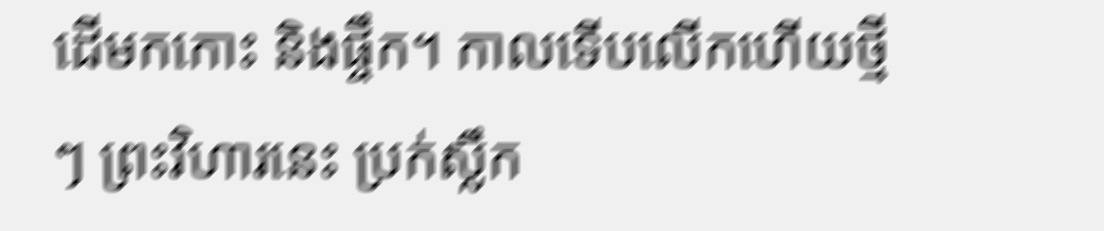ដើមកកោះ និងផ្ចឹក។ កាលទើបលើកហើយថ្មីៗ ព្រះវិហារនេះ ប្រក់ស្លឹក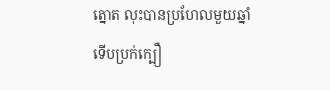ត្នោត លុះបានប្រហែលមួយឆ្នាំទើបប្រក់ក្បឿ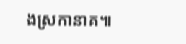ងស្រកានាគ៕